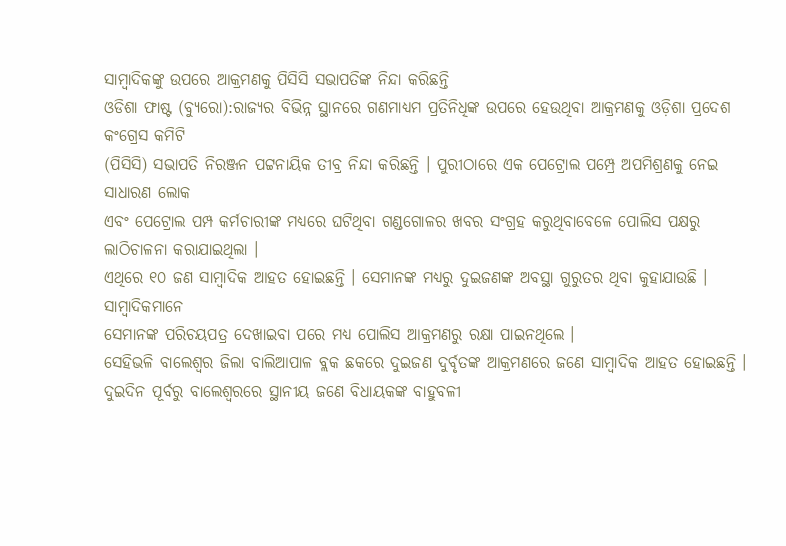ସାମ୍ବାଦିକଙ୍କୁ ଉପରେ ଆକ୍ରମଣକୁ ପିସିସି ସଭାପତିଙ୍କ ନିନ୍ଦା କରିଛନ୍ତି
ଓଡିଶା ଫାଷ୍ଟ (ବ୍ୟୁରୋ):ରାଜ୍ୟର ବିଭିନ୍ନ ସ୍ଥାନରେ ଗଣମାଧ୍ୟମ ପ୍ରତିନିଧିଙ୍କ ଉପରେ ହେଉଥିବା ଆକ୍ରମଣକୁ ଓଡ଼ିଶା ପ୍ରଦେଶ କଂଗ୍ରେସ କମିଟି
(ପିସିସି) ସଭାପତି ନିରଞ୍ଜନ ପଟ୍ଟନାୟିକ ତୀବ୍ର ନିନ୍ଦା କରିଛନ୍ତି । ପୁରୀଠାରେ ଏକ ପେଟ୍ରୋଲ ପମ୍ପ୍ରେ ଅପମିଶ୍ରଣକୁ ନେଇ ସାଧାରଣ ଲୋକ
ଏବଂ ପେଟ୍ରୋଲ ପମ୍ପ କର୍ମଚାରୀଙ୍କ ମଧ୍ୟରେ ଘଟିଥିବା ଗଣ୍ଡଗୋଳର ଖବର ସଂଗ୍ରହ କରୁଥିବାବେଳେ ପୋଲିସ ପକ୍ଷରୁ ଲାଠିଚାଳନା କରାଯାଇଥିଲା ।
ଏଥିରେ ୧୦ ଜଣ ସାମ୍ବାଦିକ ଆହତ ହୋଇଛନ୍ତି । ସେମାନଙ୍କ ମଧ୍ୟରୁ ଦୁଇଜଣଙ୍କ ଅବସ୍ଥା ଗୁରୁତର ଥିବା କୁହାଯାଉଛି । ସାମ୍ବାଦିକମାନେ
ସେମାନଙ୍କ ପରିଚୟପତ୍ର ଦେଖାଇବା ପରେ ମଧ୍ୟ ପୋଲିସ ଆକ୍ରମଣରୁ ରକ୍ଷା ପାଇନଥିଲେ ।
ସେହିଭଳି ବାଲେଶ୍ୱର ଜିଲା ବାଲିଆପାଳ ବ୍ଲକ ଛକରେ ଦୁଇଜଣ ଦୁର୍ବୃତଙ୍କ ଆକ୍ରମଣରେ ଜଣେ ସାମ୍ବାଦିକ ଆହତ ହୋଇଛନ୍ତି ।
ଦୁଇଦିନ ପୂର୍ବରୁ ବାଲେଶ୍ୱରରେ ସ୍ଥାନୀୟ ଜଣେ ବିଧାୟକଙ୍କ ବାହୁବଳୀ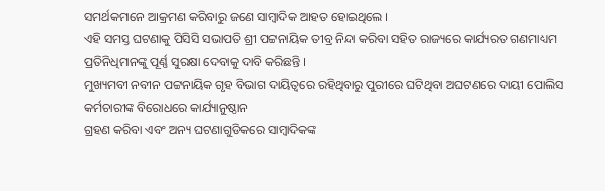ସମର୍ଥକମାନେ ଆକ୍ରମଣ କରିବାରୁ ଜଣେ ସାମ୍ବାଦିକ ଆହତ ହୋଇଥିଲେ ।
ଏହି ସମସ୍ତ ଘଟଣାକୁ ପିସିସି ସଭାପତି ଶ୍ରୀ ପଟ୍ଟନାୟିକ ତୀବ୍ର ନିନ୍ଦା କରିବା ସହିତ ରାଜ୍ୟରେ କାର୍ଯ୍ୟରତ ଗଣମାଧ୍ୟମ ପ୍ରତିନିଧିମାନଙ୍କୁ ପୂର୍ଣ୍ଣ ସୁରକ୍ଷା ଦେବାକୁ ଦାବି କରିଛନ୍ତି ।
ମୁଖ୍ୟମବୀ ନବୀନ ପଟ୍ଟନାୟିକ ଗୃହ ବିଭାଗ ଦାୟିତ୍ୱରେ ରହିଥିବାରୁ ପୁରୀରେ ଘଟିଥିବା ଅଘଟଣରେ ଦାୟୀ ପୋଲିସ କର୍ମଚାରୀଙ୍କ ବିରୋଧରେ କାର୍ଯ୍ୟାନୁଷ୍ଠାନ
ଗ୍ରହଣ କରିବା ଏବଂ ଅନ୍ୟ ଘଟଣାଗୁଡିକରେ ସାମ୍ବାଦିକଙ୍କ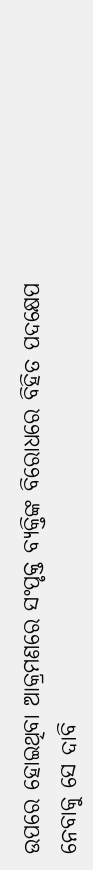ଉପରେ ହୋଇଥିବା ଆକ୍ରମଣରେ ସଂପୃକ୍ତ ବ୍ୟକ୍ତିଙ୍କ ବିରୋଧରେ ବିହିତ ପଦକ୍ଷେପ
ନେବାକୁ ସେ ଦାବି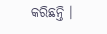କରିଛନ୍ତି ।